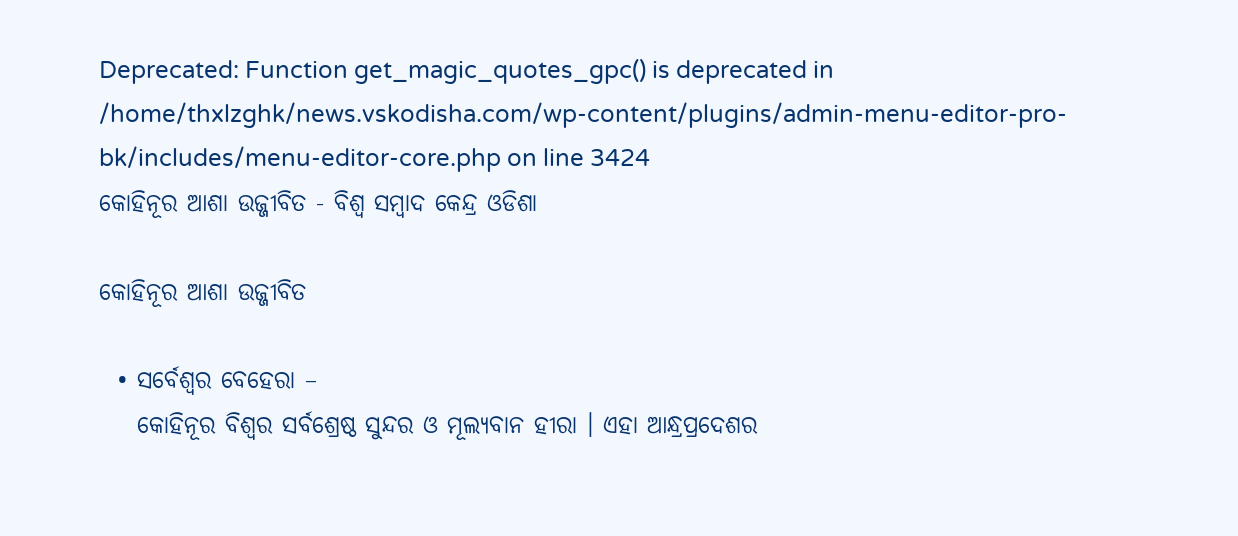Deprecated: Function get_magic_quotes_gpc() is deprecated in /home/thxlzghk/news.vskodisha.com/wp-content/plugins/admin-menu-editor-pro-bk/includes/menu-editor-core.php on line 3424
କୋହିନୂର ଆଶା ଉଜ୍ଜୀବିତ - ବିଶ୍ୱ ସମ୍ବାଦ କେନ୍ଦ୍ର ଓଡିଶା

କୋହିନୂର ଆଶା ଉଜ୍ଜୀବିତ

  • ସର୍ବେଶ୍ୱର ବେହେରା –
    କୋହିନୂର ବିଶ୍ୱର ସର୍ବଶ୍ରେଷ୍ଠ ସୁନ୍ଦର ଓ ମୂଲ୍ୟବାନ ହୀରା । ଏହା ଆନ୍ଧ୍ରପ୍ରଦେଶର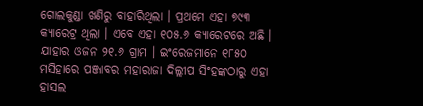ଗୋଲକୁଣ୍ଡା ଖଣିରୁ ବାହାରିଥିଲା । ପ୍ରଥମେ ଏହା ୭୯୩ କ୍ୟାରେଟ୍ର ଥିଲା । ଏବେ ଏହା ୧୦୫.୬ କ୍ୟାରେଟରେ ଅଛି । ଯାହାର ଓଜନ ୨୧.୬ ଗ୍ରାମ । ଇଂରେଜମାନେ ୧୮୫୦ ମସିହାରେ ପଞ୍ଜାବର ମହାରାଜା ଦିଲ୍ଲୀପ ସିଂହଙ୍କଠାରୁ ଏହା ହାସଲ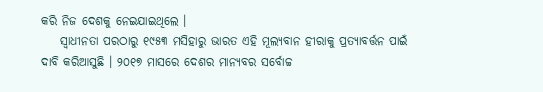କରି ନିଜ ଦେଶକୁ ନେଇଯାଇଥିଲେ ।
    ସ୍ୱାଧୀନତା ପରଠାରୁ ୧୯୫୩ ମସିହାରୁ ଭାରତ ଏହି ମୂଲ୍ୟବାନ ହୀରାକୁ ପ୍ରତ୍ୟାବର୍ତ୍ତନ ପାଇଁ ଦାବି କରିଆସୁଛି । ୨୦୧୭ ମାସରେ ଦେଶର ମାନ୍ୟବର ସର୍ବୋଚ୍ଚ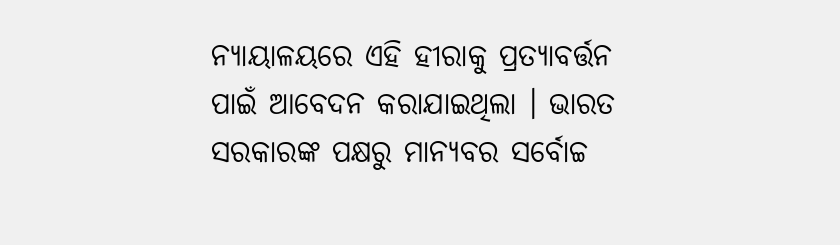ନ୍ୟାୟାଳୟରେ ଏହି ହୀରାକୁ ପ୍ରତ୍ୟାବର୍ତ୍ତନ ପାଇଁ ଆବେଦନ କରାଯାଇଥିଲା । ଭାରତ ସରକାରଙ୍କ ପକ୍ଷରୁ ମାନ୍ୟବର ସର୍ବୋଚ୍ଚ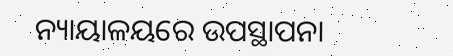ନ୍ୟାୟାଳୟରେ ଉପସ୍ଥାପନା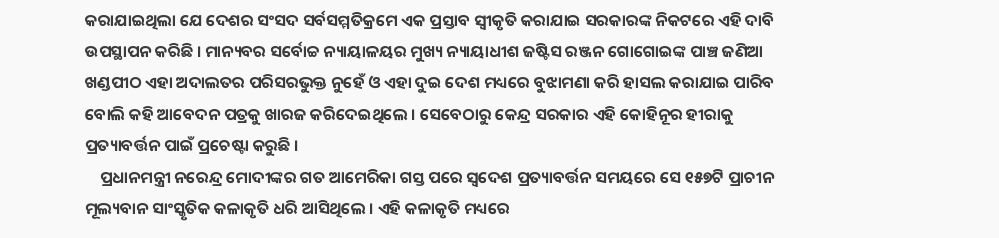କରାଯାଇଥିଲା ଯେ ଦେଶର ସଂସଦ ସର୍ବସମ୍ମତିକ୍ରମେ ଏକ ପ୍ରସ୍ତାବ ସ୍ୱୀକୃତି କରାଯାଇ ସରକାରଙ୍କ ନିକଟରେ ଏହି ଦାବି ଉପସ୍ଥାପନ କରିଛି । ମାନ୍ୟବର ସର୍ବୋଚ୍ଚ ନ୍ୟାୟାଳୟର ମୁଖ୍ୟ ନ୍ୟାୟାଧୀଶ ଜଷ୍ଟିସ ରଞ୍ଜନ ଗୋଗୋଇଙ୍କ ପାଞ୍ଚ ଜଣିଆ ଖଣ୍ଡପୀଠ ଏହା ଅଦାଲତର ପରିସରଭୁକ୍ତ ନୁହେଁ ଓ ଏହା ଦୁଇ ଦେଶ ମଧ୍ୟରେ ବୁଝାମଣା କରି ହାସଲ କରାଯାଇ ପାରିବ ବୋଲି କହି ଆବେଦନ ପତ୍ରକୁ ଖାରଜ କରିଦେଇଥିଲେ । ସେବେଠାରୁ କେନ୍ଦ୍ର ସରକାର ଏହି କୋହିନୂର ହୀରାକୁ ପ୍ରତ୍ୟାବର୍ତ୍ତନ ପାଇଁ ପ୍ରଚେଷ୍ଟା କରୁଛି ।
    ପ୍ରଧାନମନ୍ତ୍ରୀ ନରେନ୍ଦ୍ର ମୋଦୀଙ୍କର ଗତ ଆମେରିକା ଗସ୍ତ ପରେ ସ୍ୱଦେଶ ପ୍ରତ୍ୟାବର୍ତ୍ତନ ସମୟରେ ସେ ୧୫୭ଟି ପ୍ରାଚୀନ ମୂଲ୍ୟବାନ ସାଂସ୍କୃତିକ କଳାକୃତି ଧରି ଆସିଥିଲେ । ଏହି କଳାକୃତି ମଧ୍ୟରେ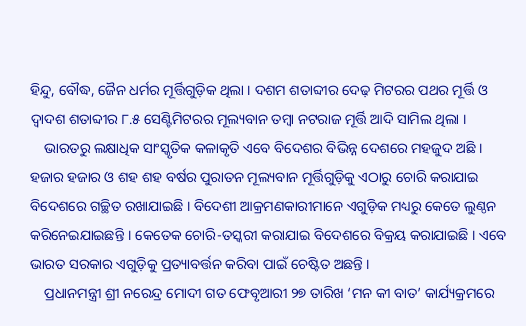ହିନ୍ଦୁ, ବୌଦ୍ଧ, ଜୈନ ଧର୍ମର ମୂର୍ତ୍ତିଗୁଡ଼ିକ ଥିଲା । ଦଶମ ଶତାବ୍ଦୀର ଦେଢ଼ ମିଟରର ପଥର ମୂର୍ତ୍ତି ଓ ଦ୍ୱାଦଶ ଶତାବ୍ଦୀର ୮.୫ ସେଣ୍ଟିମିଟରର ମୂଲ୍ୟବାନ ତମ୍ବା ନଟରାଜ ମୂର୍ତ୍ତି ଆଦି ସାମିଲ ଥିଲା ।
    ଭାରତରୁ ଲକ୍ଷାଧିକ ସାଂସ୍କୃତିକ କଳାକୃତି ଏବେ ବିଦେଶର ବିଭିନ୍ନ ଦେଶରେ ମହଜୁଦ ଅଛି । ହଜାର ହଜାର ଓ ଶହ ଶହ ବର୍ଷର ପୁରାତନ ମୂଲ୍ୟବାନ ମୂର୍ତ୍ତିଗୁଡ଼ିକୁ ଏଠାରୁ ଚୋରି କରାଯାଇ ବିଦେଶରେ ଗଚ୍ଛିତ ରଖାଯାଇଛି । ବିଦେଶୀ ଆକ୍ରମଣକାରୀମାନେ ଏଗୁଡ଼ିକ ମଧ୍ୟରୁ କେତେ ଲୁଣ୍ଠନ କରିନେଇଯାଇଛନ୍ତି । କେତେକ ଚୋରି-ତସ୍କରୀ କରାଯାଇ ବିଦେଶରେ ବିକ୍ରୟ କରାଯାଇଛି । ଏବେ ଭାରତ ସରକାର ଏଗୁଡ଼ିକୁ ପ୍ରତ୍ୟାବର୍ତ୍ତନ କରିବା ପାଇଁ ଚେଷ୍ଟିତ ଅଛନ୍ତି ।
    ପ୍ରଧାନମନ୍ତ୍ରୀ ଶ୍ରୀ ନରେନ୍ଦ୍ର ମୋଦୀ ଗତ ଫେବୃଆରୀ ୨୭ ତାରିଖ ‘ମନ କୀ ବାତ’ କାର୍ଯ୍ୟକ୍ରମରେ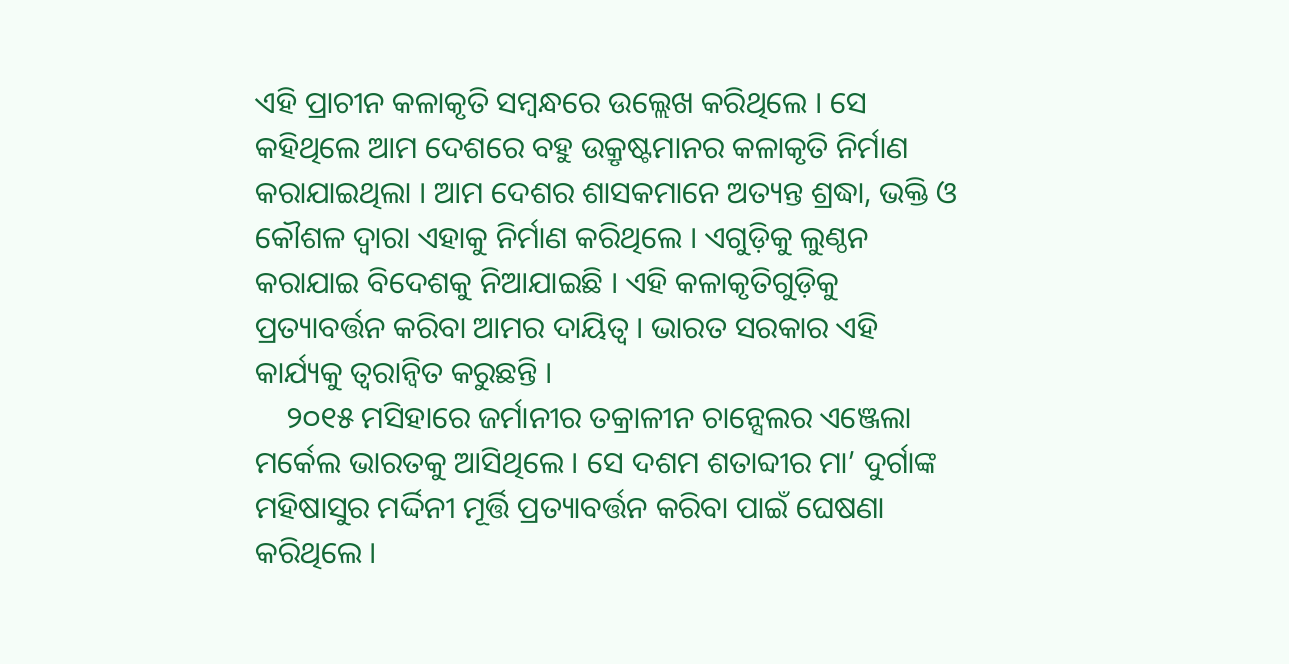ଏହି ପ୍ରାଚୀନ କଳାକୃତି ସମ୍ବନ୍ଧରେ ଉଲ୍ଲେଖ କରିଥିଲେ । ସେ କହିଥିଲେ ଆମ ଦେଶରେ ବହୁ ଉକ୍ରୃଷ୍ଟମାନର କଳାକୃତି ନିର୍ମାଣ କରାଯାଇଥିଲା । ଆମ ଦେଶର ଶାସକମାନେ ଅତ୍ୟନ୍ତ ଶ୍ରଦ୍ଧା, ଭକ୍ତି ଓ କୌଶଳ ଦ୍ୱାରା ଏହାକୁ ନିର୍ମାଣ କରିଥିଲେ । ଏଗୁଡ଼ିକୁ ଲୁଣ୍ଠନ କରାଯାଇ ବିଦେଶକୁ ନିଆଯାଇଛି । ଏହି କଳାକୃତିଗୁଡ଼ିକୁ ପ୍ରତ୍ୟାବର୍ତ୍ତନ କରିବା ଆମର ଦାୟିତ୍ୱ । ଭାରତ ସରକାର ଏହି କାର୍ଯ୍ୟକୁ ତ୍ୱରାନ୍ୱିତ କରୁଛନ୍ତି ।
    ୨୦୧୫ ମସିହାରେ ଜର୍ମାନୀର ତକ୍ରାଳୀନ ଚାନ୍ସେଲର ଏଞ୍ଜେଲା ମର୍କେଲ ଭାରତକୁ ଆସିଥିଲେ । ସେ ଦଶମ ଶତାବ୍ଦୀର ମା’ ଦୁର୍ଗାଙ୍କ ମହିଷାସୁର ମର୍ଦ୍ଦିନୀ ମୂର୍ତ୍ତି ପ୍ରତ୍ୟାବର୍ତ୍ତନ କରିବା ପାଇଁ ଘେଷଣା କରିଥିଲେ ।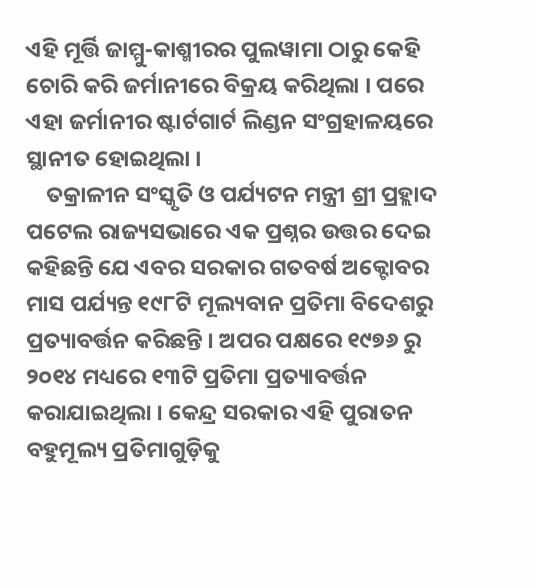ଏହି ମୂର୍ତ୍ତି ଜାମ୍ମୁ-କାଶ୍ମୀରର ପୁଲୱାମା ଠାରୁ କେହି ଚୋରି କରି ଜର୍ମାନୀରେ ବିକ୍ରୟ କରିଥିଲା । ପରେ ଏହା ଜର୍ମାନୀର ଷ୍ଟାର୍ଟଗାର୍ଟ ଲିଣ୍ଡନ ସଂଗ୍ରହାଳୟରେ ସ୍ଥାନୀତ ହୋଇଥିଲା ।
    ତକ୍ରାଳୀନ ସଂସ୍କୃତି ଓ ପର୍ଯ୍ୟଟନ ମନ୍ତ୍ରୀ ଶ୍ରୀ ପ୍ରହ୍ଲାଦ ପଟେଲ ରାଜ୍ୟସଭାରେ ଏକ ପ୍ରଶ୍ନର ଉତ୍ତର ଦେଇ କହିଛନ୍ତି ଯେ ଏବର ସରକାର ଗତବର୍ଷ ଅକ୍ଟୋବର ମାସ ପର୍ଯ୍ୟନ୍ତ ୧୯୮ଟି ମୂଲ୍ୟବାନ ପ୍ରତିମା ବିଦେଶରୁ ପ୍ରତ୍ୟାବର୍ତ୍ତନ କରିଛନ୍ତି । ଅପର ପକ୍ଷରେ ୧୯୭୬ ରୁ ୨୦୧୪ ମଧ୍ୟରେ ୧୩ଟି ପ୍ରତିମା ପ୍ରତ୍ୟାବର୍ତ୍ତନ କରାଯାଇଥିଲା । କେନ୍ଦ୍ର ସରକାର ଏହି ପୁରାତନ ବହୁମୂଲ୍ୟ ପ୍ରତିମାଗୁଡ଼ିକୁ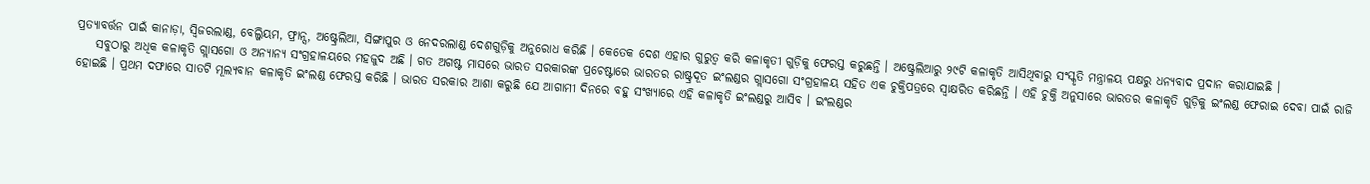ପ୍ରତ୍ୟାବର୍ତ୍ତନ ପାଇଁ କାନାଡ଼ା, ସ୍ୱିଜରଲାଣ୍ଡ, ବେଲ୍ଜିୟମ, ଫ୍ରାନ୍ସ, ଅଷ୍ଟ୍ରେଲିଆ, ସିଙ୍ଗାପୁର ଓ ନେଦରଲାଣ୍ଡ ଦେଶଗୁଡ଼ିକୁ ଅନୁରୋଧ କରିଛି । କେତେକ ଦେଶ ଏହାର ଗୁରୁତ୍ୱ କରି କଳାକୃତୀ ଗୁଡ଼ିକୁ ଫେରସ୍ତ କରୁଛନ୍ତି । ଅଷ୍ଟ୍ରେଲିଆରୁ ୨୯ଟି କଳାକୃତି ଆସିଥିବାରୁ ସଂସ୍କୃତି ମନ୍ତ୍ରାଳୟ ପକ୍ଷରୁ ଧନ୍ୟବାଦ ପ୍ରଦାନ କରାଯାଇଛି ।
    ସବୁଠାରୁ ଅଧିକ କଳାକୃତି ଗ୍ଲାସଗୋ ଓ ଅନ୍ୟାନ୍ୟ ସଂଗ୍ରହାଳୟରେ ମହଜୁଦ ଅଛି । ଗତ ଅଗଷ୍ଟ ମାସରେ ଭାରତ ସରକାରଙ୍କ ପ୍ରଚେଷ୍ଟାରେ ଭାରତର ରାଷ୍ଟ୍ରଦୂତ ଇଂଲଣ୍ଡର ଗ୍ଲାସଗୋ ସଂଗ୍ରହାଳୟ ସହିତ ଏକ ଚୁକ୍ତିପତ୍ରରେ ସ୍ୱାକ୍ଷରିତ କରିଛନ୍ତି । ଏହି ଚୁକ୍ତି ଅନୁସାରେ ଭାରତର କଳାକୃତି ଗୁଡ଼ିକୁ ଇଂଲଣ୍ଡ ଫେରାଇ ଦେବା ପାଇଁ ରାଜି ହୋଇଛି । ପ୍ରଥମ ଦଫାରେ ସାତଟି ମୂଲ୍ୟବାନ କଳାକୃତି ଇଂଲଣ୍ଡ ଫେରସ୍ତ କରିଛି । ଭାରତ ସରକାର ଆଶା କରୁଛି ଯେ ଆଗାମୀ ଦିନରେ ବହୁ ସଂଖ୍ୟାରେ ଏହି କଳାକୃତି ଇଂଲଣ୍ଡରୁ ଆସିବ । ଇଂଲଣ୍ଡର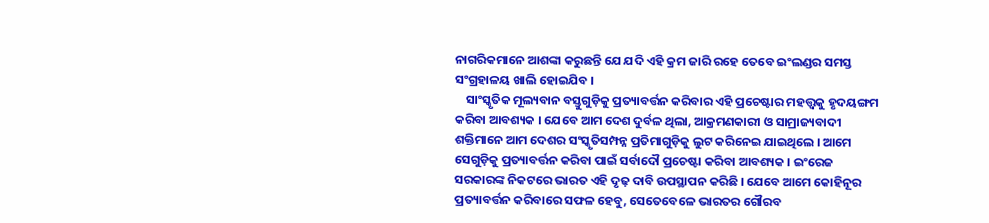ନାଗରିକମାନେ ଆଶଙ୍କା କରୁଛନ୍ତି ଯେ ଯଦି ଏହି କ୍ରମ ଜାରି ରହେ ତେବେ ଇଂଲଣ୍ଡର ସମସ୍ତ ସଂଗ୍ରହାଳୟ ଖାଲି ହୋଇଯିବ ।
    ସାଂସ୍କୃତିକ ମୂଲ୍ୟବାନ ବସ୍ତୁଗୁଡ଼ିକୁ ପ୍ରତ୍ୟାବର୍ତ୍ତନ କରିବାର ଏହି ପ୍ରଚେଷ୍ଟାର ମହତ୍ତ୍ୱକୁ ହୃଦୟଙ୍ଗମ କରିବା ଆବଶ୍ୟକ । ଯେବେ ଆମ ଦେଶ ଦୁର୍ବଳ ଥିଲା, ଆକ୍ରମଣକାରୀ ଓ ସାମ୍ରାଜ୍ୟବାଦୀ ଶକ୍ତିମାନେ ଆମ ଦେଶର ସଂସ୍କୃତିସମ୍ପନ୍ନ ପ୍ରତିମାଗୁଡ଼ିକୁ ଲୁଟ କରିନେଇ ଯାଇଥିଲେ । ଆମେ ସେଗୁଡ଼ିକୁ ପ୍ରତ୍ୟାବର୍ତ୍ତନ କରିବା ପାଇଁ ସର୍ବାଦୌ ପ୍ରଚେଷ୍ଟା କରିବା ଆବଶ୍ୟକ । ଇଂରେଜ ସରକାରଙ୍କ ନିକଟରେ ଭାରତ ଏହି ଦୃଢ଼ ଦାବି ଉପସ୍ଥାପନ କରିଛି । ଯେବେ ଆମେ କୋହିନୂର ପ୍ରତ୍ୟାବର୍ତ୍ତନ କରିବାରେ ସଫଳ ହେବୁ, ସେତେବେଳେ ଭାରତର ଗୌରବ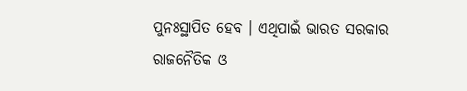ପୁନଃସ୍ଥାପିତ ହେବ । ଏଥିପାଇଁ ଭାରତ ସରକାର ରାଜନୈତିକ ଓ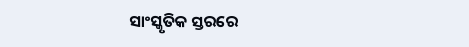ସାଂସ୍କୃତିକ ସ୍ତରରେ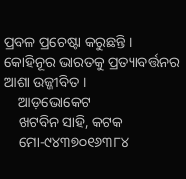ପ୍ରବଳ ପ୍ରଚେଷ୍ଟା କରୁଛନ୍ତି । କୋହିନୂର ଭାରତକୁ ପ୍ରତ୍ୟାବର୍ତ୍ତନର ଆଶା ଉଜ୍ଜୀବିତ ।
    ଆଡ଼ଭୋକେଟ
    ଖଟବିନ ସାହି, କଟକ
    ମୋ-୯୪୩୭୦୧୬୩୮୪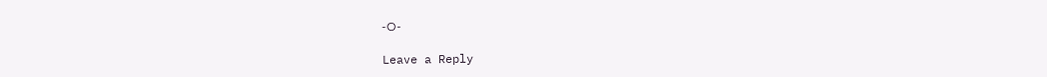-ଠ-

Leave a Reply